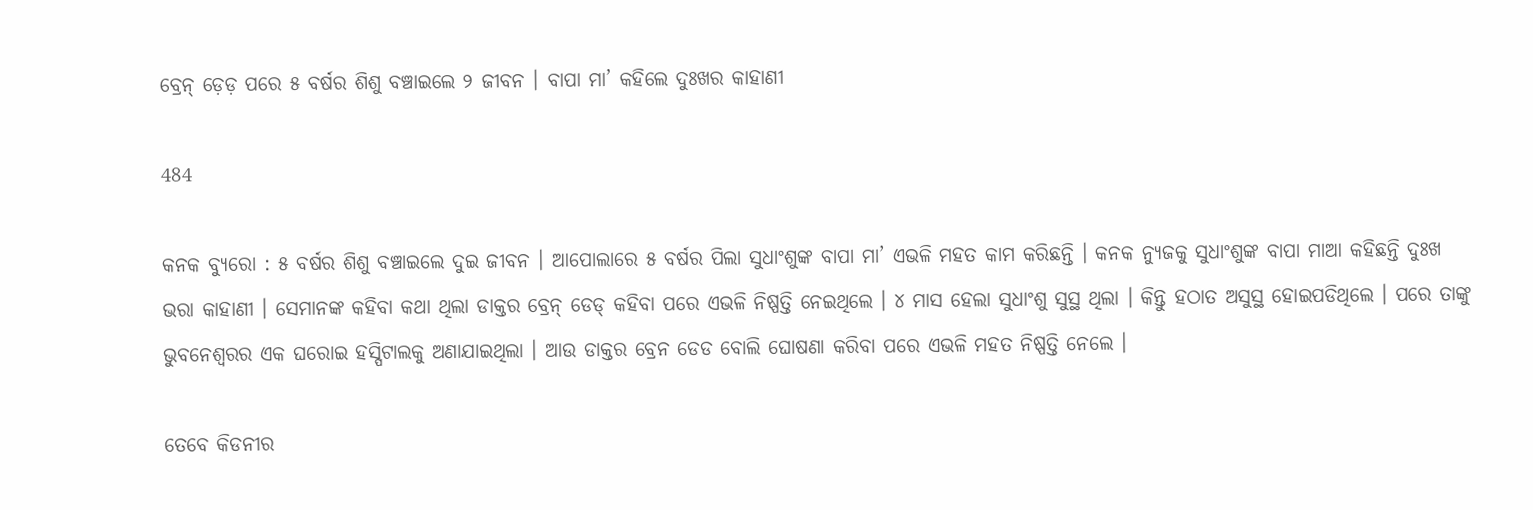ବ୍ରେନ୍ ଡ଼େଡ଼ ପରେ ୫ ବର୍ଷର ଶିଶୁ ବଞ୍ଚାଇଲେ ୨ ଜୀବନ । ବାପା ମା’ କହିଲେ ଦୁଃଖର କାହାଣୀ

484

କନକ ବ୍ୟୁରୋ : ୫ ବର୍ଷର ଶିଶୁ ବଞ୍ଚାଇଲେ ଦୁଇ ଜୀବନ । ଆପୋଲାରେ ୫ ବର୍ଷର ପିଲା ସୁଧାଂଶୁଙ୍କ ବାପା ମା’ ଏଭଳି ମହତ କାମ କରିଛନ୍ତି । କନକ ନ୍ୟୁଜକୁ ସୁଧାଂଶୁଙ୍କ ବାପା ମାଆ କହିଛନ୍ତି ଦୁଃଖ ଭରା କାହାଣୀ । ସେମାନଙ୍କ କହିବା କଥା ଥିଲା ଡାକ୍ତର ବ୍ରେନ୍ ଡେଡ୍ କହିବା ପରେ ଏଭଳି ନିଷ୍ପତ୍ତି ନେଇଥିଲେ । ୪ ମାସ ହେଲା ସୁଧାଂଶୁ ସୁସ୍ଥ ଥିଲା । କିନ୍ତୁ ହଠାତ ଅସୁସ୍ଥ ହୋଇପଡିଥିଲେ । ପରେ ତାଙ୍କୁ ଭୁବନେଶ୍ୱରର ଏକ ଘରୋଇ ହସ୍ପିଟାଲକୁ ଅଣାଯାଇଥିଲା । ଆଉ ଡାକ୍ତର ବ୍ରେନ ଡେଡ ବୋଲି ଘୋଷଣା କରିବା ପରେ ଏଭଳି ମହତ ନିଷ୍ପତ୍ତି ନେଲେ ।

ତେବେ କିଡନୀର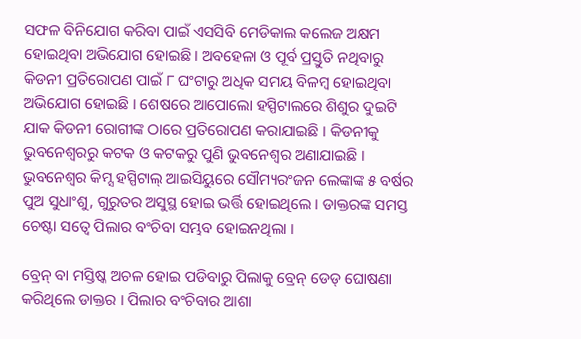ସଫଳ ବିନିଯୋଗ କରିବା ପାଇଁ ଏସସିବି ମେଡିକାଲ କଲେଜ ଅକ୍ଷମ ହୋଇଥିବା ଅଭିଯୋଗ ହୋଇଛି । ଅବହେଳା ଓ ପୂର୍ବ ପ୍ରସ୍ତୁତି ନଥିବାରୁ କିଡନୀ ପ୍ରତିରୋପଣ ପାଇଁ ୮ ଘଂଟାରୁ ଅଧିକ ସମୟ ବିଳମ୍ବ ହୋଇଥିବା ଅଭିଯୋଗ ହୋଇଛି । ଶେଷରେ ଆପୋଲୋ ହସ୍ପିଟାଲରେ ଶିଶୁର ଦୁଇଟି ଯାକ କିଡନୀ ରୋଗୀଙ୍କ ଠାରେ ପ୍ରତିରୋପଣ କରାଯାଇଛି । କିଡନୀକୁ ଭୁବନେଶ୍ୱରରୁ କଟକ ଓ କଟକରୁ ପୁଣି ଭୁବନେଶ୍ୱର ଅଣାଯାଇଛି । ଭୁବନେଶ୍ୱର କିମ୍ସ ହସ୍ପିଟାଲ୍ ଆଇସିୟୁରେ ସୌମ୍ୟରଂଜନ ଲେଙ୍କାଙ୍କ ୫ ବର୍ଷର ପୁଅ ସୁଧାଂଶୁ, ଗୁରୁତର ଅସୁସ୍ଥ ହୋଇ ଭର୍ତ୍ତି ହୋଇଥିଲେ । ଡାକ୍ତରଙ୍କ ସମସ୍ତ ଚେଷ୍ଟା ସତ୍ୱେ ପିଲାର ବଂଚିବା ସମ୍ଭବ ହୋଇନଥିଲା ।

ବ୍ରେନ୍ ବା ମସ୍ତିଷ୍କ ଅଚଳ ହୋଇ ପଡିବାରୁ ପିଲାକୁ ବ୍ରେନ୍ ଡେଡ୍ ଘୋଷଣା କରିଥିଲେ ଡାକ୍ତର । ପିଲାର ବଂଚିବାର ଆଶା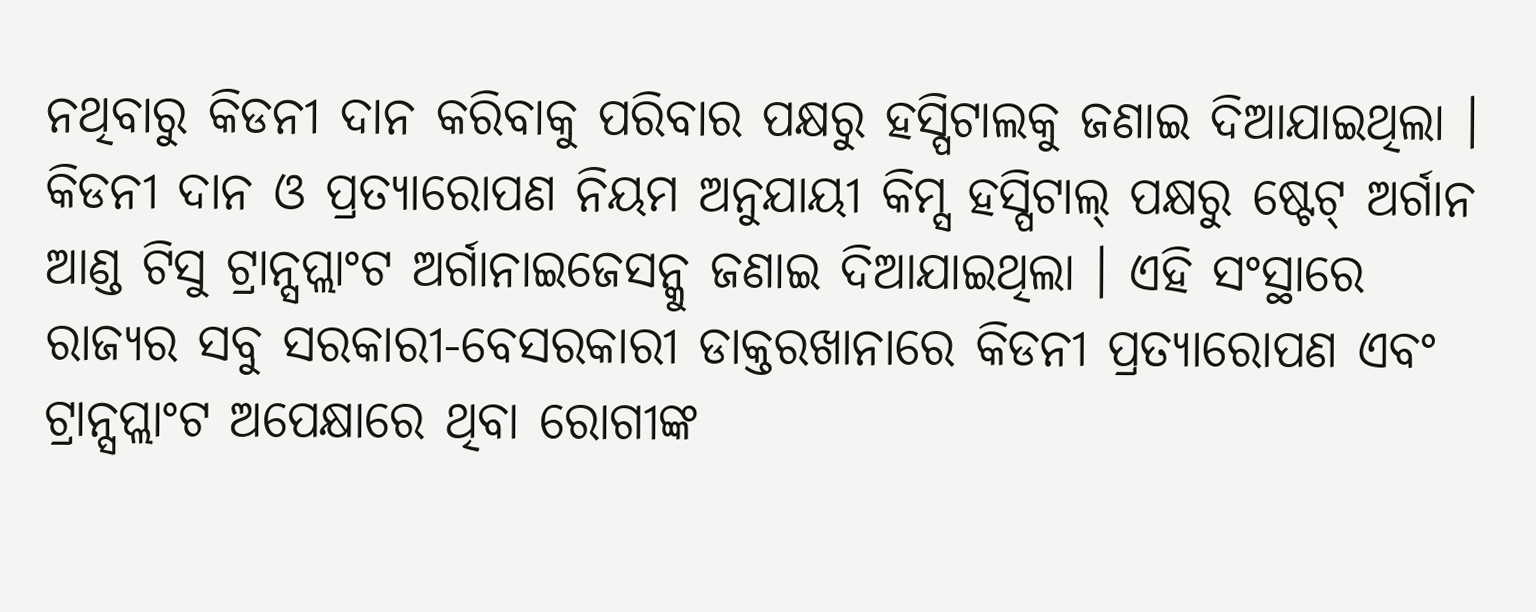ନଥିବାରୁ କିଡନୀ ଦାନ କରିବାକୁ ପରିବାର ପକ୍ଷରୁ ହସ୍ପିଟାଲକୁ ଜଣାଇ ଦିଆଯାଇଥିଲା । କିଡନୀ ଦାନ ଓ ପ୍ରତ୍ୟାରୋପଣ ନିୟମ ଅନୁଯାୟୀ କିମ୍ସ ହସ୍ପିଟାଲ୍ ପକ୍ଷରୁ ଷ୍ଟେଟ୍ ଅର୍ଗାନ ଆଣ୍ଡ ଟିସୁ ଟ୍ରାନ୍ସପ୍ଲାଂଟ ଅର୍ଗାନାଇଜେସନ୍କୁ ଜଣାଇ ଦିଆଯାଇଥିଲା । ଏହି ସଂସ୍ଥାରେ ରାଜ୍ୟର ସବୁ ସରକାରୀ-ବେସରକାରୀ ଡାକ୍ତରଖାନାରେ କିଡନୀ ପ୍ରତ୍ୟାରୋପଣ ଏବଂ ଟ୍ରାନ୍ସପ୍ଲାଂଟ ଅପେକ୍ଷାରେ ଥିବା ରୋଗୀଙ୍କ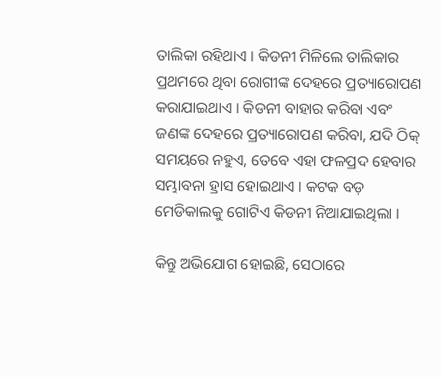ତାଲିକା ରହିଥାଏ । କିଡନୀ ମିଳିଲେ ତାଲିକାର ପ୍ରଥମରେ ଥିବା ରୋଗୀଙ୍କ ଦେହରେ ପ୍ରତ୍ୟାରୋପଣ କରାଯାଇଥାଏ । କିଡନୀ ବାହାର କରିବା ଏବଂ ଜଣଙ୍କ ଦେହରେ ପ୍ରତ୍ୟାରୋପଣ କରିବା, ଯଦି ଠିକ୍ ସମୟରେ ନହୁଏ, ତେବେ ଏହା ଫଳପ୍ରଦ ହେବାର ସମ୍ଭାବନା ହ୍ରାସ ହୋଇଥାଏ । କଟକ ବଡ଼ ମେଡିକାଲକୁ ଗୋଟିଏ କିଡନୀ ନିଆଯାଇଥିଲା ।

କିନ୍ତୁ ଅଭିଯୋଗ ହୋଇଛି, ସେଠାରେ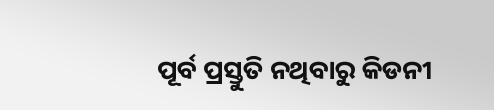ପୂର୍ବ ପ୍ରସ୍ତୁତି ନଥିବାରୁ କିଡନୀ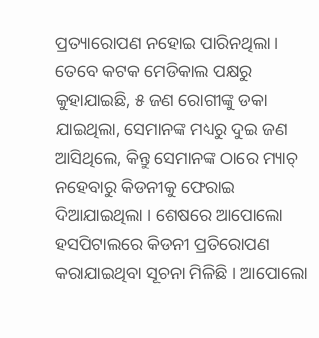ପ୍ରତ୍ୟାରୋପଣ ନହୋଇ ପାରିନଥିଲା । ତେବେ କଟକ ମେଡିକାଲ ପକ୍ଷରୁ କୁହାଯାଇଛି, ୫ ଜଣ ରୋଗୀଙ୍କୁ ଡକା ଯାଇଥିଲା, ସେମାନଙ୍କ ମଧ୍ୟରୁ ଦୁଇ ଜଣ ଆସିଥିଲେ, କିନ୍ତୁ ସେମାନଙ୍କ ଠାରେ ମ୍ୟାଚ୍ ନହେବାରୁ କିଡନୀକୁ ଫେରାଇ ଦିଆଯାଇଥିଲା । ଶେଷରେ ଆପୋଲୋ ହସପିଟାଲରେ କିଡନୀ ପ୍ରତିରୋପଣ କରାଯାଇଥିବା ସୂଚନା ମିଳିଛି । ଆପୋଲୋ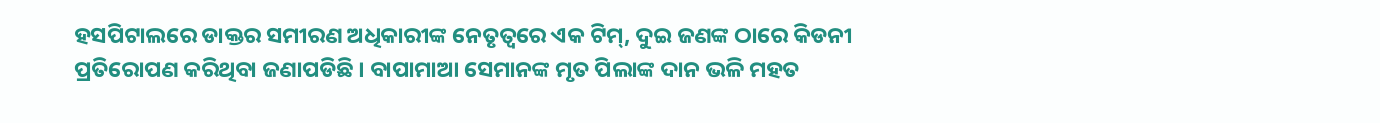ହସପିଟାଲରେ ଡାକ୍ତର ସମୀରଣ ଅଧିକାରୀଙ୍କ ନେତୃତ୍ୱରେ ଏକ ଟିମ୍, ଦୁଇ ଜଣଙ୍କ ଠାରେ କିଡନୀ ପ୍ରତିରୋପଣ କରିଥିବା ଜଣାପଡିଛି । ବାପାମାଆ ସେମାନଙ୍କ ମୃତ ପିଲାଙ୍କ ଦାନ ଭଳି ମହତ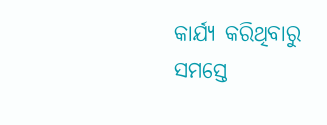କାର୍ଯ୍ୟ କରିଥିବାରୁ ସମସ୍ତେ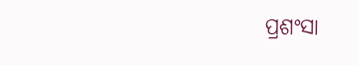ପ୍ରଶଂସା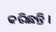କରିଛନ୍ତି ।